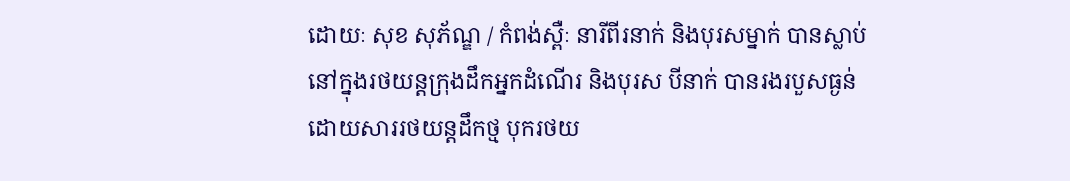ដោយៈ សុខ សុភ័ណ្ឌ / កំពង់ស្ពឺៈ នារីពីរនាក់ និងបុរសម្នាក់ បានស្លាប់នៅក្នុងរថយន្តក្រុងដឹកអ្នកដំណើរ និងបុរស បីនាក់ បានរងរបួសធ្ងន់ ដោយសាររថយន្តដឹកថ្ម បុករថយ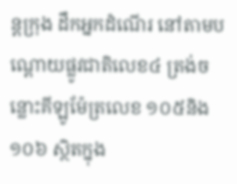ន្តក្រុង ដឹកអ្នកដំណើរ នៅតាមបណ្តោយផ្លូវជាតិលេខ៤ ត្រង់ចន្លោះគីឡូម៉ែត្រលេខ ១០៥និង១០៦ ស្ថិតក្នុង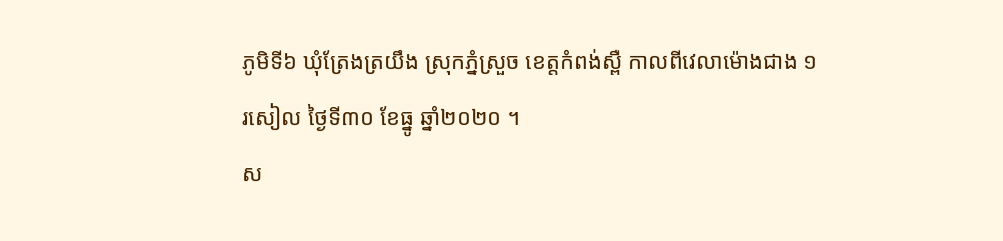ភូមិទី៦ ឃុំត្រែងត្រយឹង ស្រុកភ្នំស្រួច ខេត្តកំពង់ស្ពឺ កាលពីវេលាម៉ោងជាង ១ រសៀល ថ្ងៃទី៣០ ខែធ្នូ ឆ្នាំ២០២០ ។
ស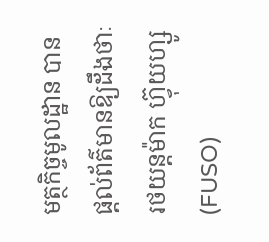មត្ថកិច្ចមូលដ្ឋាន បានផ្ដល់ព័ត៌មានឱ្យដឹងថាៈ រថយន្តម៉ាក ហ្វ៊ុយហ្សូ (FUSO)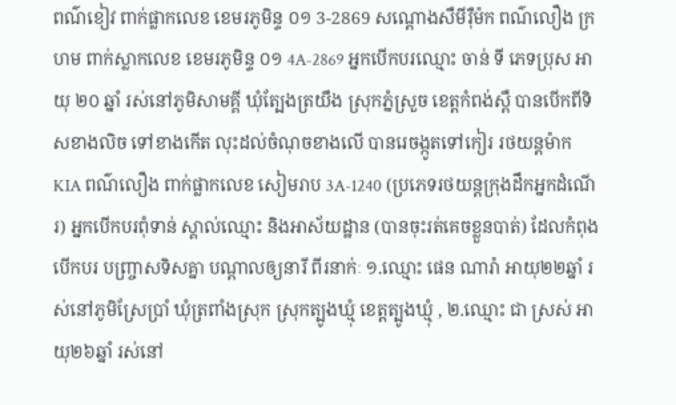ពណ៌ខៀវ ពាក់ផ្លាកលេខ ខេមរភូមិន្ទ ០១ 3-2869 សណ្ដោងសឺមីរ៉ឺម៉ក ពណ៌លឿង ក្រហម ពាក់ស្លាកលេខ ខេមរភូមិន្ទ ០១ 4A-2869 អ្នកបើកបរឈ្មោះ ចាន់ ទី ភេទប្រុស អាយុ ២០ ឆ្នាំ រស់នៅភូមិសាមគ្គី ឃុំត្បែងត្រយឹង ស្រុកភ្នំស្រួច ខេត្តកំពង់ស្ពឺ បានបើកពីទិសខាងលិច ទៅខាងកើត លុះដល់ចំណុចខាងលើ បានរេចង្កូតទៅកៀរ រថយន្តម៉ាក KIA ពណ៌លឿង ពាក់ផ្លាកលេខ សៀមរាប 3A-1240 (ប្រភេទរថយន្តក្រុងដឹកអ្នកដំណើរ) អ្នកបើកបរពុំទាន់ ស្គាល់ឈ្មោះ និងអាស័យដ្ឋាន (បានចុះរត់គេចខ្លួនបាត់) ដែលកំពុងបើកបរ បញ្ច្រាសទិសគ្នា បណ្តាលឲ្យនារី ពីរនាក់ៈ ១.ឈ្មោះ ផេន ណារ៉ា អាយុ២២ឆ្នាំ រស់នៅភូមិស្រែប្រាំ ឃុំត្រពាំងស្រុក ស្រុកត្បូងឃ្មុំ ខេត្តត្បូងឃ្មុំ , ២.ឈ្មោះ ជា ស្រស់ អាយុ២៦ឆ្នាំ រស់នៅ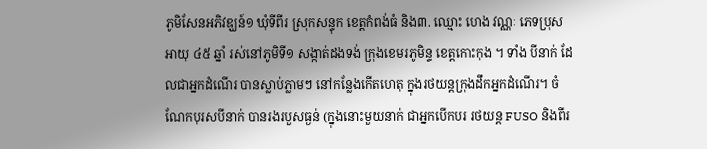ភូមិសែនអភិវឌ្ឃន៍១ ឃុំទីពីរ ស្រុកសន្ទុក ខេត្តកំពង់ធំ និង៣. ឈ្មោះ ហេង វណ្ណៈ ភេទប្រុស អាយុ ៤៥ ឆ្នាំ រស់នៅភូមិទី១ សង្កាត់ដងទង់ ក្រុងខេមរភូមិន្ទ ខេត្តកោះកុង ។ ទាំង បីនាក់ ដែលជាអ្នកដំណើរ បានស្លាប់ភ្លាមៗ នៅកន្លែងកើតហេតុ ក្នុងរថយន្តក្រុងដឹកអ្នកដំណើរ។ ចំណែកបុរសបីនាក់ បានរងរបួសធ្ងន់ (ក្នុងនោះមួយនាក់ ជាអ្នកបើកបរ រថយន្ត FUSO និងពីរ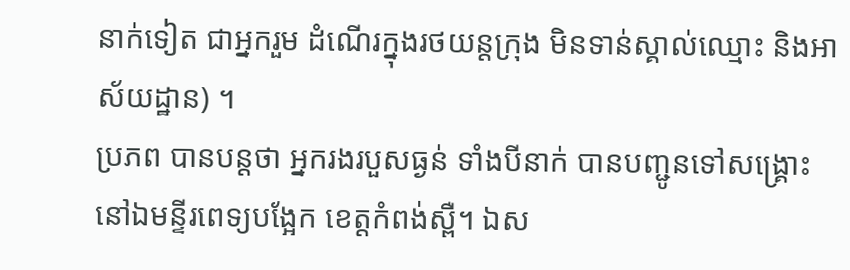នាក់ទៀត ជាអ្នករួម ដំណើរក្នុងរថយន្តក្រុង មិនទាន់ស្គាល់ឈ្មោះ និងអាស័យដ្ឋាន) ។
ប្រភព បានបន្តថា អ្នករងរបួសធ្ងន់ ទាំងបីនាក់ បានបញ្ជូនទៅសង្គ្រោះ នៅឯមន្ទីរពេទ្យបង្អែក ខេត្តកំពង់ស្ពឺ។ ឯស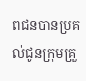ពជនបានប្រគល់ជូនក្រុមគ្រួ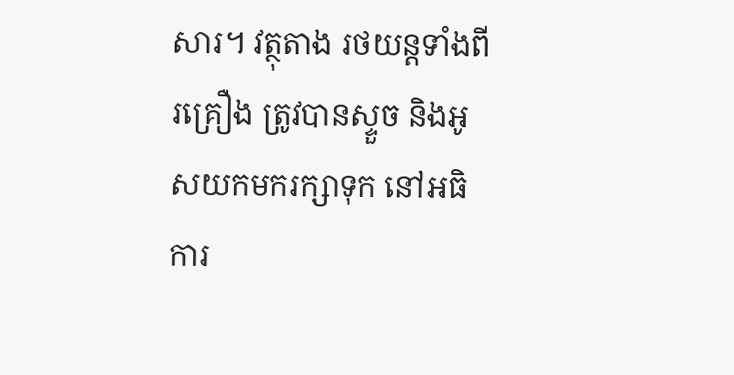សារ។ វត្ថុតាង រថយន្តទាំងពីរគ្រឿង ត្រូវបានស្ទួច និងអូសយកមករក្សាទុក នៅអធិការ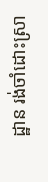ដ្ឋាន រង់ចាំដោះស្រា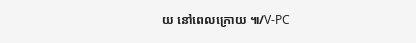យ នៅពេលក្រោយ ៕/V-PC